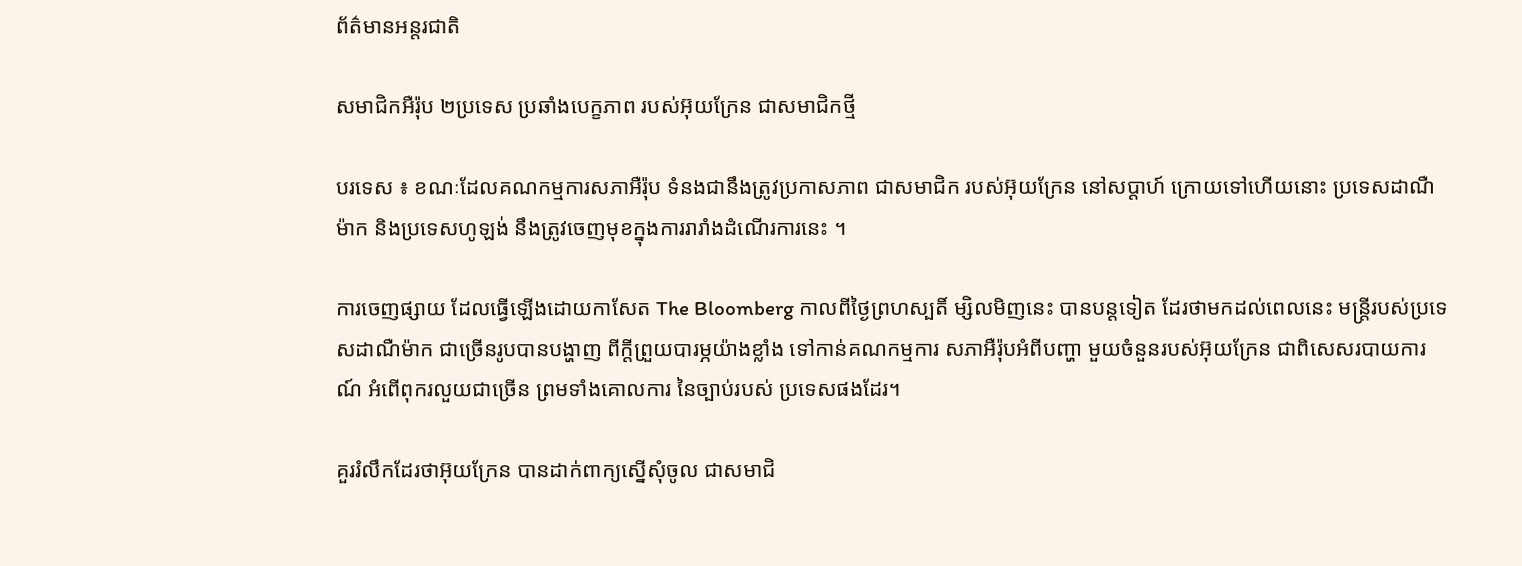ព័ត៌មានអន្តរជាតិ

សមាជិកអឺរ៉ុប ២ប្រទេស ប្រឆាំងបេក្ខភាព របស់អ៊ុយក្រែន ជាសមាជិកថ្មី

បរទេស ៖ ខណៈដែលគណកម្មការសភាអឺរ៉ុប ទំនងជានឹងត្រូវប្រកាសភាព ជាសមាជិក របស់អ៊ុយក្រែន នៅសប្តាហ៍ ក្រោយទៅហើយនោះ ប្រទេសដាណឺម៉ាក និងប្រទេសហូឡង់ នឹងត្រូវចេញមុខក្នុងការរារាំងដំណើរការនេះ ។

ការចេញផ្សាយ ដែលធ្វើឡើងដោយកាសែត The Bloomberg កាលពីថ្ងៃព្រហស្បតិ៍ ម្សិលមិញនេះ បានបន្តទៀត ដែរថាមកដល់ពេលនេះ មន្ត្រីរបស់ប្រទេសដាណឺម៉ាក ជាច្រើនរូបបានបង្ហាញ ពីក្តីព្រួយបារម្ភយ៉ាងខ្លាំង ទៅកាន់គណកម្មការ សភាអឺរ៉ុបអំពីបញ្ហា មួយចំនួនរបស់អ៊ុយក្រែន ជាពិសេសរបាយការណ៍ អំពើពុករលួយជាច្រើន ព្រមទាំងគោលការ នៃច្បាប់របស់ ប្រទេសផងដែរ។

គួររំលឹកដែរថាអ៊ុយក្រែន បានដាក់ពាក្យស្នើសុំចូល ជាសមាជិ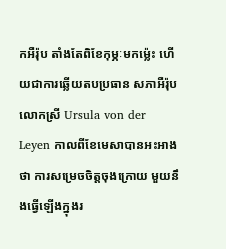កអឺរ៉ុប តាំងតែពិខែកុម្ភៈមកម្ល៉េះ ហើយជាការឆ្លើយតបប្រធាន សភាអឺរ៉ុប
លោកស្រី Ursula von der Leyen កាលពីខែមេសាបានអះអាងថា ការសម្រេចចិត្តចុងក្រោយ មួយនឹងធ្វើឡើងក្នុងរ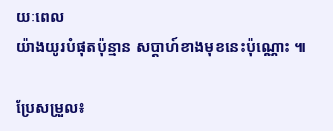យៈពេល
យ៉ាងយូរបំផុតប៉ុន្មាន សប្តាហ៍ខាងមុខនេះប៉ុណ្ណោះ ៕

ប្រែសម្រួល៖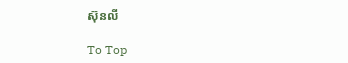ស៊ុនលី

To Top